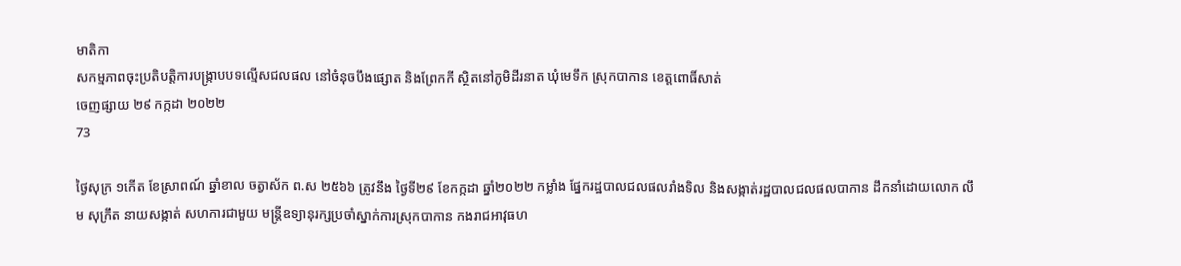មាតិកា
សកម្មភាពចុះប្រតិបត្តិការបង្រ្កាបបទល្មើសជលផល នៅចំនុចបឹងផ្សោត និងព្រែកកី ស្ថិតនៅភូមិដីរនាត ឃុំមេទឹក ស្រុកបាកាន ខេត្តពោធិ៍សាត់
ចេញផ្សាយ ២៩ កក្កដា ២០២២
73

ថ្ងៃសុក្រ ១កើត ខែស្រាពណ៍ ឆ្នាំខាល ចត្វាស័ក ព.ស ២៥៦៦ ត្រូវនឹង ថ្ងៃទី២៩ ខែកក្កដា ឆ្នាំ២០២២ កម្លាំង ផ្នែករដ្ឋបាលជលផលរាំងទិល និងសង្កាត់រដ្ឋបាលជលផលបាកាន ដឹកនាំដោយលោក លឹម សុក្រឹត នាយសង្កាត់ សហការជាមួយ មន្រ្តីឧទ្យានុរក្សប្រចាំស្នាក់ការស្រុកបាកាន កងរាជអាវុធហ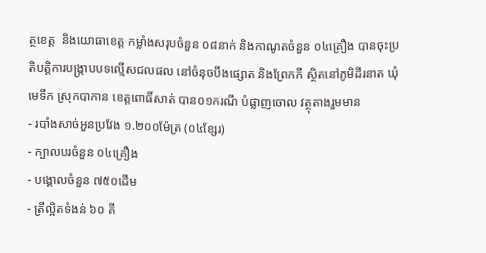ត្ថខេត្ត  និងយោធាខេត្ត កម្លាំងសរុបចំនួន ០៨នាក់ និងកាណូតចំនួន ០៤គ្រឿង បានចុះប្រតិបត្តិការបង្រ្កាបបទល្មើសជលផល នៅចំនុចបឹងផ្សោត និងព្រែកកី ស្ថិតនៅភូមិដីរនាត ឃុំមេទឹក ស្រុកបាកាន ខេត្តពោធិ៍សាត់ បាន០១ករណី បំផ្លាញចោល វត្ថុតាងរួមមាន
- របាំងសាច់អួនប្រវែង ១.២០០ម៉ែត្រ (០៤ខ្សែរ)
- ក្បាលបរចំនួន ០៤គ្រឿង
- បង្គោលចំនួន ៧៥០ដើម
- ត្រីល្អិតទំងន់ ៦០ គី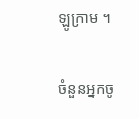ឡូក្រាម ។

ចំនួនអ្នកចូ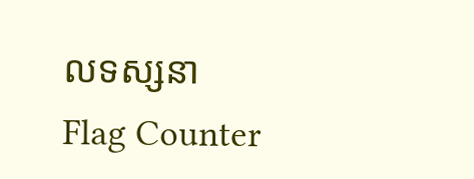លទស្សនា
Flag Counter